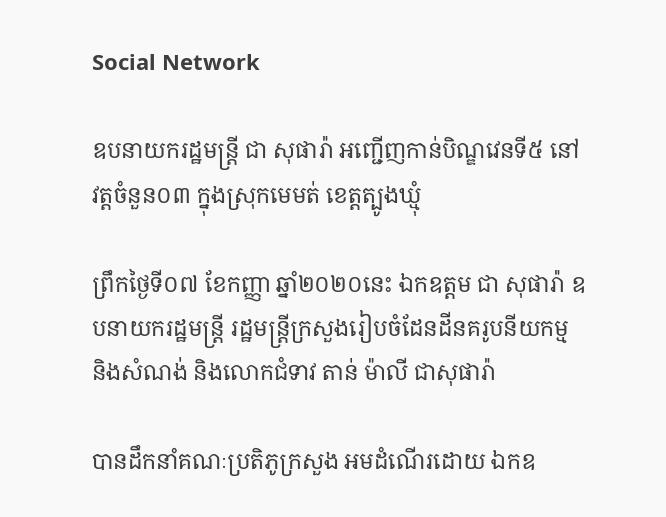Social Network

ឧបនាយករដ្ឋមន្ត្រី ជា សុផារ៉ា អញ្ជើញកាន់បិណ្ឌវេនទី៥ នៅវត្តចំនួន០៣ ក្នុងស្រុកមេមត់ ខេត្តត្បូងឃ្មុំ

ព្រឹកថ្ងៃទី០៧ ខែកញ្ញា ឆ្នាំ២០២០នេះ ឯកឧត្តម ជា សុផារ៉ា ឧបនាយករដ្ឋមន្ត្រី រដ្ឋមន្ត្រីក្រសួងរៀបចំដែនដីនគរូបនីយកម្ម និងសំណង់ និងលោកជំទាវ តាន់ ម៉ាលី ជាសុផារ៉ា

បានដឹកនាំគណៈប្រតិភូក្រសួង អមដំណើរដោយ ឯកឧ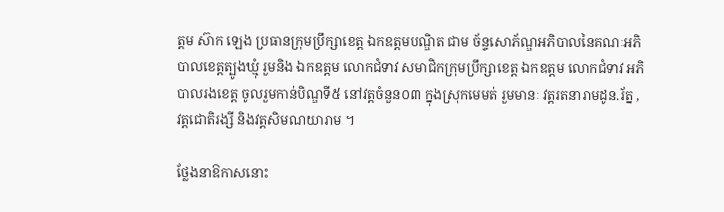ត្តម ស៊ាក ឡេង ប្រធានក្រុមប្រឹក្សាខេត្ត ឯកឧត្តមបណ្ឌិត ជាម ច័ន្ទសោភ័ណ្ឌអភិបាលនៃគណៈអភិបាលខេត្តត្បូងឃ្មុំ រួមនិង ឯកឧត្តម លោកជំទាវ សមាជិកក្រុមប្រឹក្សាខេត្ត ឯកឧត្តម លោកជំទាវ អភិបាលរងខេត្ត ចូលរួមកាន់បិណ្ឌទី៥ នៅវត្តចំនួន០៣ ក្នុងស្រុកមេមត់ រួមមានៈ វត្តរតនារាមដូន.រ័ត្ន , វត្តជោតិរង្សី និងវត្តសិមណយារាម ។

ថ្លែងនាឱកាសនោះ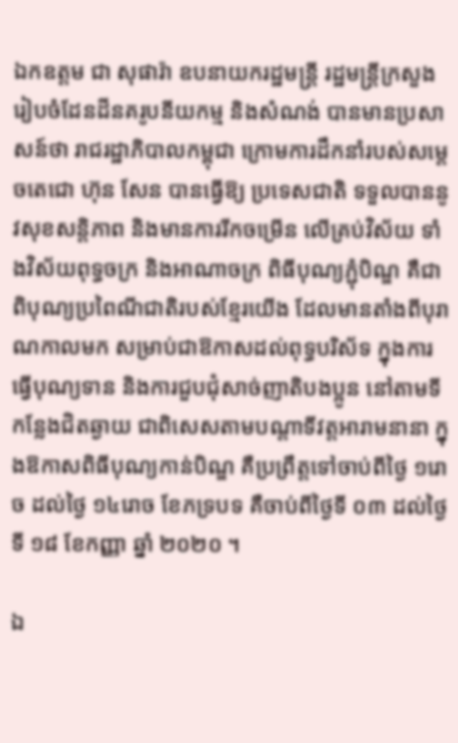ឯកឧត្តម ជា សុផារ៉ា ឧបនាយករដ្ឋមន្ត្រី រដ្ឋមន្ត្រីក្រសួងរៀបចំដែនដីនគរូបនីយកម្ម និងសំណង់ បានមានប្រសាសន៍ថា រាជរដ្ឋាភិបាលកម្ពុជា ក្រោមការដឹកនាំរបស់សម្ដេចតេជោ ហ៊ុន សែន បានធ្វើឱ្យ ប្រទេសជាតិ ទទួលបាននូវសុខសន្តិភាព និងមានការរីកចម្រើន លើគ្រប់វិស័យ ទាំងវិស័យពុទ្ធចក្រ និងអាណាចក្រ ពិធីបុណ្យភ្ជុំបិណ្ឌ គឺជាពិបុណ្យប្រពៃណីជាតិរបស់ខ្មែរយើង ដែលមានតាំងពីបុរាណកាលមក សម្រាប់ជាឱកាសដល់ពុទ្ធបរិស័ទ ក្នុងការធ្វើបុណ្យទាន និងការជួបជុំសាច់ញាតិបងប្អូន នៅតាមទីកន្លែងជិតឆ្ងាយ ជាពិសេសតាមបណ្ដាទីវត្តអារាមនានា ក្នុងឱកាសពិធីបុណ្យកាន់បិណ្ឌ គឺប្រព្រឹត្តទៅចាប់ពីថ្ងៃ ១រោច ដល់ថ្ងៃ ១៤រោច ខែភទ្របទ គឺចាប់ពីថ្ងៃទី ០៣ ដល់ថ្ងៃទី ១៨ ខែកញ្ញា ឆ្នាំ ២០២០ ។

ឯ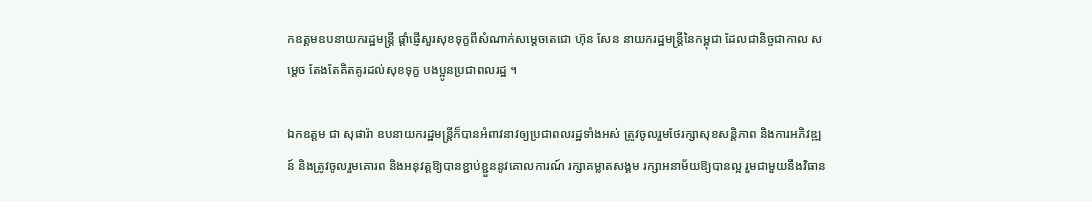កឧត្តមឧបនាយករដ្ឋមន្ត្រី ផ្តាំផ្ញើសួរសុខទុក្ខពីសំណាក់សម្ដេចតេជោ ហ៊ុន សែន នាយករដ្ឋមន្ត្រីនៃកម្ពុជា ដែលជានិច្ចជាកាល សម្ដេច តែងតែគិតគូរដល់សុខទុក្ខ បងប្អូនប្រជាពលរដ្ឋ ។

ឯកឧត្តម ជា សុផារ៉ា ឧបនាយករដ្ឋមន្ត្រីក៏បានអំពាវនាវឲ្យប្រជាពលរដ្ឋទាំងអស់ ត្រូវចូលរួមថែរក្សាសុខសន្តិភាព និងការអភិវឌ្ឍន៍ និងត្រូវចូលរួមគោរព និងអនុវត្តឱ្យបានខ្ជាប់ខ្ជួននូវគោលការណ៍ រក្សាគម្លាតសង្គម រក្សាអនាម័យឱ្យបានល្អ រួមជាមួយនឹងវិធាន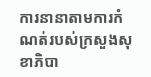ការនានាតាមការកំណត់របស់ក្រសួងសុខាភិបា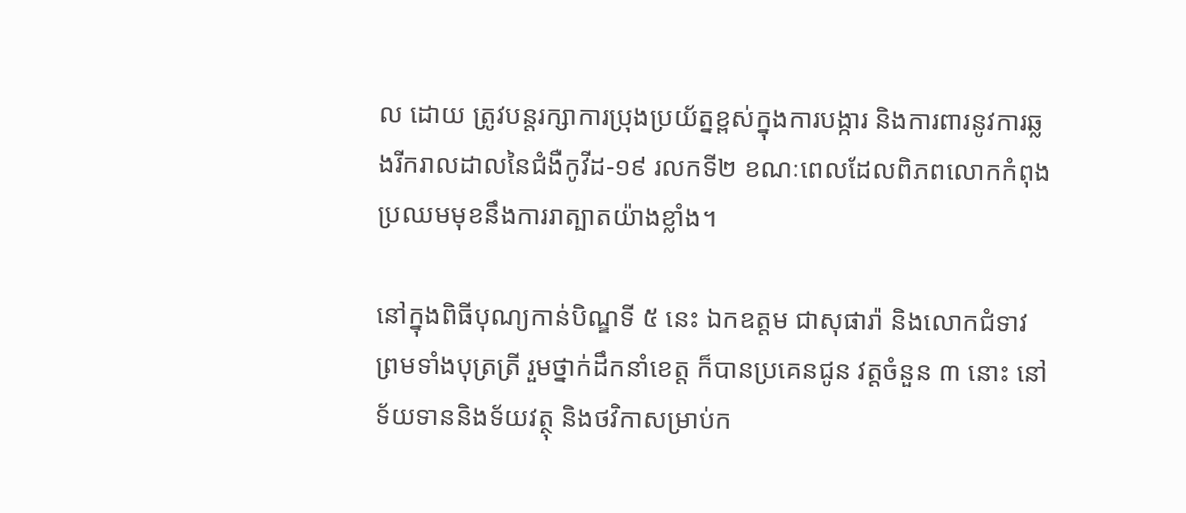ល ដោយ ត្រូវបន្តរក្សាការប្រុងប្រយ័ត្នខ្ពស់ក្នុងការបង្ការ និងការពារនូវការឆ្លងរីករាលដាលនៃជំងឺកូវីដ-១៩ រលកទី២ ខណៈពេលដែលពិភពលោកកំពុងប្រឈមមុខនឹងការរាត្បាតយ៉ាងខ្លាំង។

នៅក្នុងពិធីបុណ្យកាន់បិណ្ឌទី ៥ នេះ ឯកឧត្តម ជាសុផារ៉ា និងលោកជំទាវ ព្រមទាំងបុត្រត្រី រួមថ្នាក់ដឹកនាំខេត្ត ក៏បានប្រគេនជូន វត្តចំនួន ៣ នោះ នៅទ័យទាននិងទ័យវត្ថុ និងថវិកាសម្រាប់ក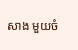សាង មួយចំ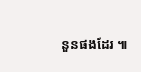នួនផងដែរ ៕